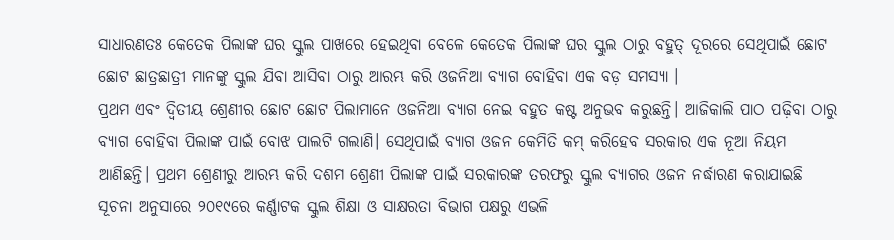ସାଧାରଣତଃ କେତେକ ପିଲାଙ୍କ ଘର ସ୍କୁଲ ପାଖରେ ହେଇଥିବା ବେଳେ କେତେକ ପିଲାଙ୍କ ଘର ସ୍କୁଲ ଠାରୁ ବହୁତ୍ ଦୂରରେ ସେଥିପାଇଁ ଛୋଟ ଛୋଟ ଛାତ୍ରଛାତ୍ରୀ ମାନଙ୍କୁ ସ୍କୁଲ ଯିବା ଆସିବା ଠାରୁ ଆରମ୍ଭ କରି ଓଜନିଆ ବ୍ୟାଗ ବୋହିବା ଏକ ବଡ଼ ସମସ୍ୟା ।
ପ୍ରଥମ ଏବଂ ଦ୍ଵିତୀୟ ଶ୍ରେଣୀର ଛୋଟ ଛୋଟ ପିଲାମାନେ ଓଜନିଆ ବ୍ୟାଗ ନେଇ ବହୁତ କଷ୍ଟ ଅନୁଭବ କରୁଛନ୍ତି। ଆଜିକାଲି ପାଠ ପଢ଼ିବା ଠାରୁ ବ୍ୟାଗ ବୋହିବା ପିଲାଙ୍କ ପାଇଁ ବୋଝ ପାଲଟି ଗଲାଣି। ସେଥିପାଇଁ ବ୍ୟାଗ ଓଜନ କେମିତି କମ୍ କରିହେବ ସରକାର ଏକ ନୂଆ ନିୟମ ଆଣିଛନ୍ତି। ପ୍ରଥମ ଶ୍ରେଣୀରୁ ଆରମ୍ଭ କରି ଦଶମ ଶ୍ରେଣୀ ପିଲାଙ୍କ ପାଇଁ ସରକାରଙ୍କ ତରଫରୁ ସ୍କୁଲ ବ୍ୟାଗର ଓଜନ ନର୍ଦ୍ଧାରଣ କରାଯାଇଛି
ସୂଚନା ଅନୁସାରେ ୨୦୧୯ରେ କର୍ଣ୍ଣାଟକ ସ୍କୁଲ ଶିକ୍ଷା ଓ ସାକ୍ଷରତା ବିଭାଗ ପକ୍ଷରୁ ଏଭଳି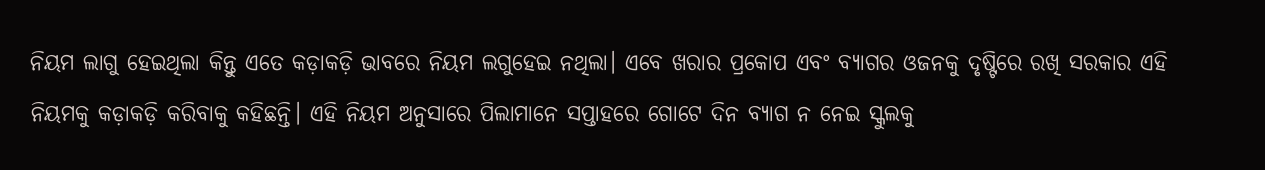ନିୟମ ଲାଗୁ ହେଇଥିଲା କିନ୍ତୁ ଏତେ କଡ଼ାକଡ଼ି ଭାବରେ ନିୟମ ଲଗୁହେଇ ନଥିଲା। ଏବେ ଖରାର ପ୍ରକୋପ ଏବଂ ବ୍ୟାଗର ଓଜନକୁ ଦୃଷ୍ଟିରେ ରଖି ସରକାର ଏହି ନିୟମକୁ କଡ଼ାକଡ଼ି କରିବାକୁ କହିଛନ୍ତି। ଏହି ନିୟମ ଅନୁସାରେ ପିଲାମାନେ ସପ୍ତାହରେ ଗୋଟେ ଦିନ ବ୍ୟାଗ ନ ନେଇ ସ୍କୁଲକୁ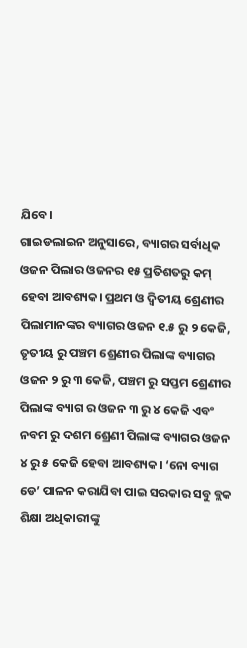ଯିବେ।
ଗାଇଡଲାଇନ ଅନୁସାରେ, ବ୍ୟାଗର ସର୍ବାଧିକ ଓଜନ ପିଲାର ଓଜନର ୧୫ ପ୍ରତିଶତରୁ କମ୍ ହେବା ଆବଶ୍ୟକ। ପ୍ରଥମ ଓ ଦ୍ୱିତୀୟ ଶ୍ରେଣୀର ପିଲାମାନଙ୍କର ବ୍ୟାଗର ଓଜନ ୧.୫ ରୁ ୨ କେଜି, ତୃତୀୟ ରୁ ପଞ୍ଚମ ଶ୍ରେଣୀର ପିଲାଙ୍କ ବ୍ୟାଗର ଓଜନ ୨ ରୁ ୩ କେଜି, ପଞ୍ଚମ ରୁ ସପ୍ତମ ଶ୍ରେଣୀର ପିଲାଙ୍କ ବ୍ୟାଗ ର ଓଜନ ୩ ରୁ ୪ କେଜି ଏବଂ ନବମ ରୁ ଦଶମ ଶ୍ରେଣୀ ପିଲାଙ୍କ ବ୍ୟାଗର ଓଜନ ୪ ରୁ ୫ କେଜି ହେବା ଆବଶ୍ୟକ। ‘ନୋ ବ୍ୟାଗ ଡେ’ ପାଳନ କରାଯିବା ପାଇ ସରକାର ସବୁ ବ୍ଲକ ଶିକ୍ଷା ଅଧିକାରୀଙ୍କୁ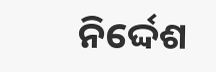ନିର୍ଦ୍ଦେଶ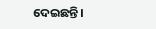ଦେଇଛନ୍ତି।